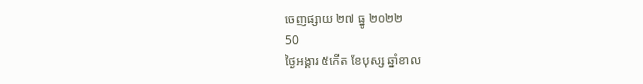ចេញផ្សាយ ២៧ ធ្នូ ២០២២
50
ថ្ងៃអង្គារ ៥កើត ខែបុស្ស ឆ្នាំខាល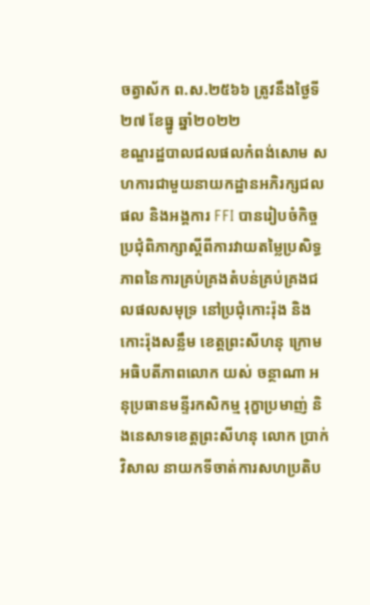ចត្វាស័ក ព.ស.២៥៦៦ ត្រូវនឹងថ្ងៃទី២៧ ខែធ្នូ ឆ្នាំ២០២២
ខណ្ឌរដ្ឋបាលជលផលកំពង់សោម សហការជាមួយនាយកដ្ឋានអភិរក្សជលផល និងអង្គការ FFI បានរៀបចំកិច្ចប្រជុំពិភាក្សាស្តីពីការវាយតម្លៃប្រសិទ្ធភាពនៃការគ្រប់គ្រងតំបន់គ្រប់គ្រងជលផលសមុទ្រ នៅប្រជុំកោះរ៉ុង និងកោះរ៉ុងសន្លឹម ខេត្តព្រះសីហនុ ក្រោមអធិបតីភាពលោក យស់ ចន្ថាណា អនុប្រធានមន្ទីរកសិកម្ម រុក្ខាប្រមាញ់ និងនេសាទខេត្តព្រះសីហនុ លោក ប្រាក់ វិសាល នាយកទីចាត់ការសហប្រតិប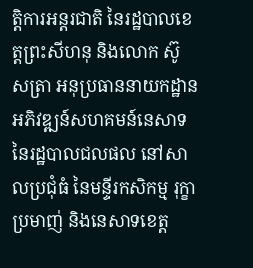ត្តិការអន្តរជាតិ នៃរដ្ឋបាលខេត្តព្រះសីហនុ និងលោក ស៊ូ សត្រា អនុប្រធាននាយកដ្ឋានអភិវឌ្ឍន៍សហគមន៍នេសាទ នៃរដ្ឋបាលជលផល នៅសាលប្រជុំធំ នៃមន្ទីរកសិកម្ម រុក្ខាប្រមាញ់ និងនេសាទខេត្ត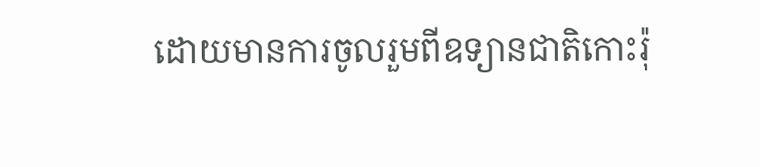ដោយមានការចូលរួមពីឧទ្យានជាតិកោះរ៉ុ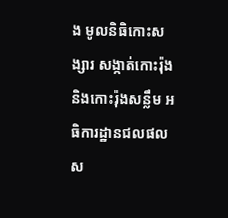ង មូលនិធិកោះសង្សារ សង្កាត់កោះរ៉ុង និងកោះរ៉ុងសន្លឹម អធិការដ្ឋានជលផលស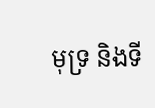មុទ្រ និងទី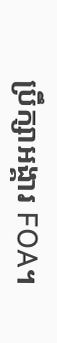ប្រឹក្សាអង្គារ FOA។